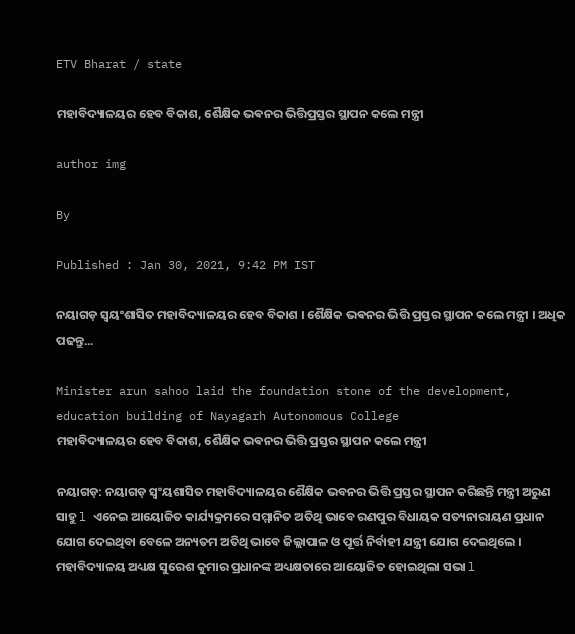ETV Bharat / state

ମହାବିଦ୍ୟାଳୟର ହେବ ବିକାଶ, ଶୈକ୍ଷିକ ଭଵନର ଭିତ୍ତିପ୍ରସ୍ତର ସ୍ଥାପନ କଲେ ମନ୍ତ୍ରୀ

author img

By

Published : Jan 30, 2021, 9:42 PM IST

ନୟାଗଡ଼ ସ୍ୱୟଂଶାସିତ ମହାବିଦ୍ୟାଳୟର ହେବ ବିକାଶ । ଶୈକ୍ଷିକ ଭଵନର ଭିତ୍ତି ପ୍ରସ୍ତର ସ୍ଥାପନ କଲେ ମନ୍ତ୍ରୀ । ଅଧିକ ପଢନ୍ତୁ...

Minister arun sahoo laid the foundation stone of the development, education building of Nayagarh Autonomous College
ମହାବିଦ୍ୟାଳୟର ହେବ ବିକାଶ, ଶୈକ୍ଷିକ ଭଵନର ଭିତ୍ତି ପ୍ରସ୍ତର ସ୍ଥାପନ କଲେ ମନ୍ତ୍ରୀ

ନୟାଗଡ଼: ନୟାଗଡ଼ ସ୍ବଂୟଶାସିତ ମହାବିଦ୍ୟାଳୟର ଶୈକ୍ଷିକ ଭବନର ଭିତ୍ତି ପ୍ରସ୍ତର ସ୍ଥାପନ କରିଛନ୍ତି ମନ୍ତ୍ରୀ ଅରୁଣ ସାହୁ l ଏନେଇ ଆୟୋଜିତ କାର୍ଯ୍ୟକ୍ରମରେ ସମ୍ମାନିତ ଅତିଥି ଭାବେ ରଣପୁର ବିଧାୟକ ସତ୍ୟନାରାୟଣ ପ୍ରଧାନ ଯୋଗ ଦେଇଥିବା ବେଳେ ଅନ୍ୟତମ ଅତିଥି ଭାବେ ଜିଲ୍ଲାପାଳ ଓ ପୂର୍ତ୍ତ ନିର୍ବାହୀ ଯନ୍ତ୍ରୀ ଯୋଗ ଦେଇଥିଲେ । ମହାବିଦ୍ୟାଳୟ ଅଧ୍ୟକ୍ଷ ସୁରେଶ କୁମାର ପ୍ରଧାନଙ୍କ ଅଧ୍ୟକ୍ଷତାରେ ଆୟୋଜିତ ହୋଇଥିଲା ସଭା l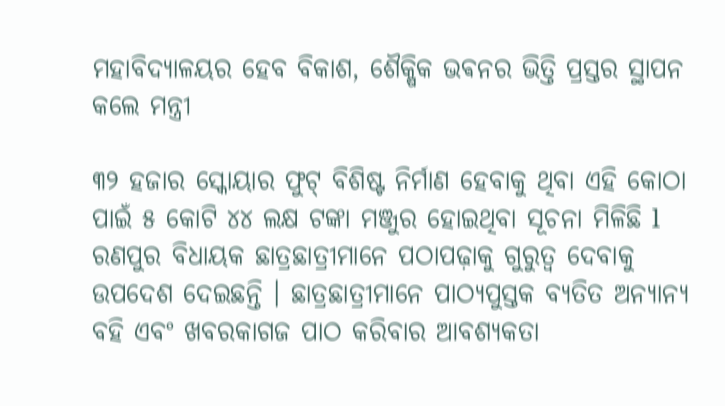ମହାବିଦ୍ୟାଳୟର ହେବ ବିକାଶ, ଶୈକ୍ଷିକ ଭଵନର ଭିତ୍ତି ପ୍ରସ୍ତର ସ୍ଥାପନ କଲେ ମନ୍ତ୍ରୀ

୩୨ ହଜାର ସ୍କୋୟାର ଫୁଟ୍ ବିଶିଷ୍ଟ ନିର୍ମାଣ ହେବାକୁ ଥିବା ଏହି କୋଠା ପାଇଁ ୫ କୋଟି ୪୪ ଲକ୍ଷ ଟଙ୍କା ମଞ୍ଜୁର ହୋଇଥିବା ସୂଚନା ମିଳିଛି l ରଣପୁର ବିଧାୟକ ଛାତ୍ରଛାତ୍ରୀମାନେ ପଠାପଢ଼ାକୁ ଗୁରୁତ୍ବ ଦେବାକୁ ଉପଦେଶ ଦେଇଛନ୍ତି । ଛାତ୍ରଛାତ୍ରୀମାନେ ପାଠ୍ୟପୁସ୍ତକ ବ୍ୟତିତ ଅନ୍ୟାନ୍ୟ ବହି ଏବଂ ଖବରକାଗଜ ପାଠ କରିବାର ଆବଶ୍ୟକତା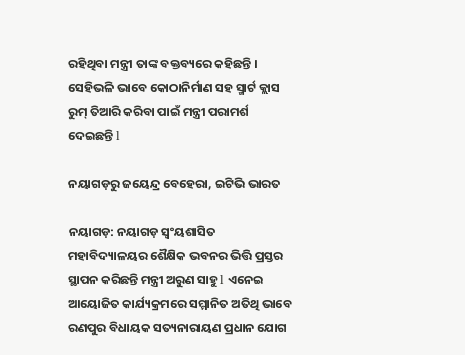ରହିଥିବା ମନ୍ତ୍ରୀ ତାଙ୍କ ବକ୍ତବ୍ୟରେ କହିଛନ୍ତି । ସେହିଭଳି ଭାବେ କୋଠାନିର୍ମାଣ ସହ ସ୍ମାର୍ଟ କ୍ଲାସ ରୁମ୍ ତିଆରି କରିବା ପାଇଁ ମନ୍ତ୍ରୀ ପରାମର୍ଶ ଦେଇଛନ୍ତି l

ନୟାଗଡ଼ରୁ ଜୟେନ୍ଦ୍ର ବେହେରା, ଇଟିଭି ଭାରତ

ନୟାଗଡ଼: ନୟାଗଡ଼ ସ୍ବଂୟଶାସିତ ମହାବିଦ୍ୟାଳୟର ଶୈକ୍ଷିକ ଭବନର ଭିତ୍ତି ପ୍ରସ୍ତର ସ୍ଥାପନ କରିଛନ୍ତି ମନ୍ତ୍ରୀ ଅରୁଣ ସାହୁ l ଏନେଇ ଆୟୋଜିତ କାର୍ଯ୍ୟକ୍ରମରେ ସମ୍ମାନିତ ଅତିଥି ଭାବେ ରଣପୁର ବିଧାୟକ ସତ୍ୟନାରାୟଣ ପ୍ରଧାନ ଯୋଗ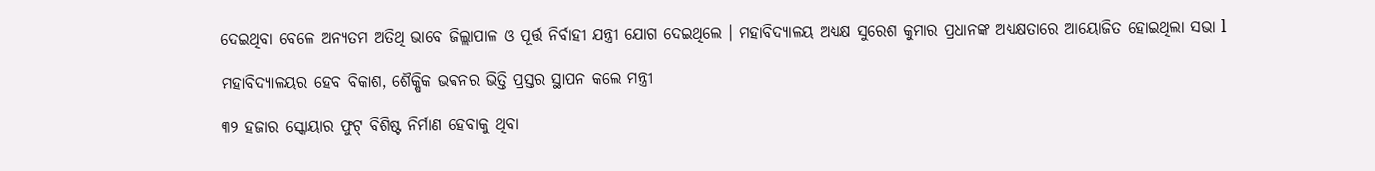ଦେଇଥିବା ବେଳେ ଅନ୍ୟତମ ଅତିଥି ଭାବେ ଜିଲ୍ଲାପାଳ ଓ ପୂର୍ତ୍ତ ନିର୍ବାହୀ ଯନ୍ତ୍ରୀ ଯୋଗ ଦେଇଥିଲେ । ମହାବିଦ୍ୟାଳୟ ଅଧ୍ୟକ୍ଷ ସୁରେଶ କୁମାର ପ୍ରଧାନଙ୍କ ଅଧ୍ୟକ୍ଷତାରେ ଆୟୋଜିତ ହୋଇଥିଲା ସଭା l

ମହାବିଦ୍ୟାଳୟର ହେବ ବିକାଶ, ଶୈକ୍ଷିକ ଭଵନର ଭିତ୍ତି ପ୍ରସ୍ତର ସ୍ଥାପନ କଲେ ମନ୍ତ୍ରୀ

୩୨ ହଜାର ସ୍କୋୟାର ଫୁଟ୍ ବିଶିଷ୍ଟ ନିର୍ମାଣ ହେବାକୁ ଥିବା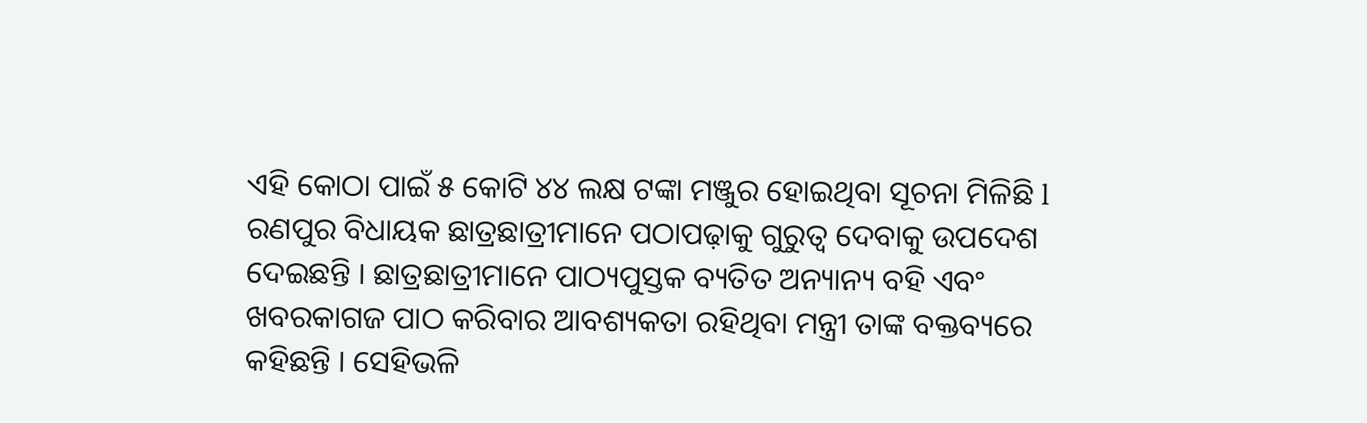ଏହି କୋଠା ପାଇଁ ୫ କୋଟି ୪୪ ଲକ୍ଷ ଟଙ୍କା ମଞ୍ଜୁର ହୋଇଥିବା ସୂଚନା ମିଳିଛି l ରଣପୁର ବିଧାୟକ ଛାତ୍ରଛାତ୍ରୀମାନେ ପଠାପଢ଼ାକୁ ଗୁରୁତ୍ବ ଦେବାକୁ ଉପଦେଶ ଦେଇଛନ୍ତି । ଛାତ୍ରଛାତ୍ରୀମାନେ ପାଠ୍ୟପୁସ୍ତକ ବ୍ୟତିତ ଅନ୍ୟାନ୍ୟ ବହି ଏବଂ ଖବରକାଗଜ ପାଠ କରିବାର ଆବଶ୍ୟକତା ରହିଥିବା ମନ୍ତ୍ରୀ ତାଙ୍କ ବକ୍ତବ୍ୟରେ କହିଛନ୍ତି । ସେହିଭଳି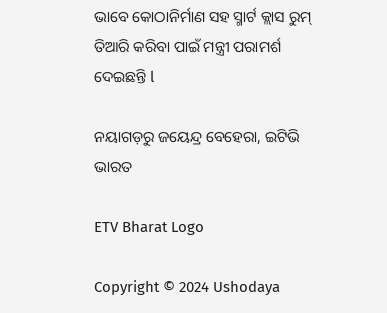ଭାବେ କୋଠାନିର୍ମାଣ ସହ ସ୍ମାର୍ଟ କ୍ଲାସ ରୁମ୍ ତିଆରି କରିବା ପାଇଁ ମନ୍ତ୍ରୀ ପରାମର୍ଶ ଦେଇଛନ୍ତି l

ନୟାଗଡ଼ରୁ ଜୟେନ୍ଦ୍ର ବେହେରା, ଇଟିଭି ଭାରତ

ETV Bharat Logo

Copyright © 2024 Ushodaya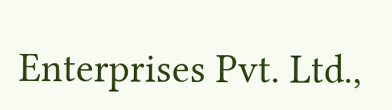Enterprises Pvt. Ltd.,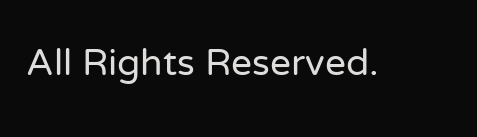All Rights Reserved.